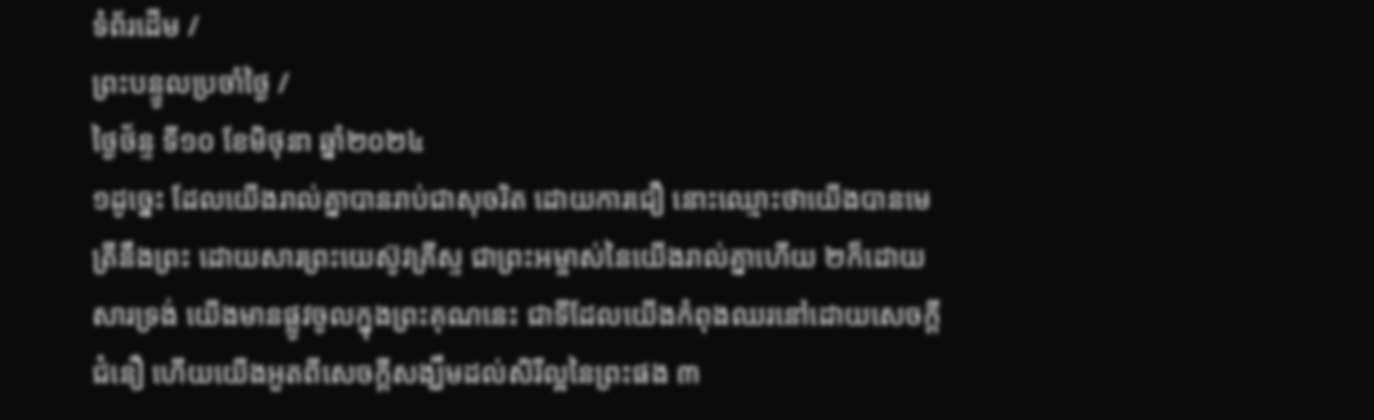ទំព័រដើម /
ព្រះបន្ទូលប្រចាំថ្ងៃ /
ថ្ងៃថ័ន្ទ ទី១០ ខែមិថុនា ឆ្នាំ២០២៤
១ដូច្នេះ ដែលយើងរាល់គ្នាបានរាប់ជាសុចរិត ដោយការជឿ នោះឈ្មោះថាយើងបានមេត្រីនឹងព្រះ ដោយសារព្រះយេស៊ូវគ្រីស្ទ ជាព្រះអម្ចាស់នៃយើងរាល់គ្នាហើយ ២ក៏ដោយសារទ្រង់ យើងមានផ្លូវចូលក្នុងព្រះគុណនេះ ជាទីដែលយើងកំពុងឈរនៅដោយសេចក្ដីជំនឿ ហើយយើងអួតពីសេចក្ដីសង្ឃឹមដល់សិរីល្អនៃព្រះផង ៣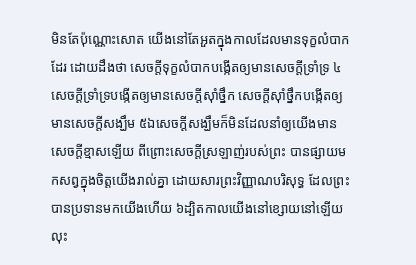មិនតែប៉ុណ្ណោះសោត យើងនៅតែអួតក្នុងកាលដែលមានទុក្ខលំបាកដែរ ដោយដឹងថា សេចក្ដីទុក្ខលំបាកបង្កើតឲ្យមានសេចក្ដីទ្រាំទ្រ ៤សេចក្ដីទ្រាំទ្របង្កើតឲ្យមានសេចក្ដីស៊ាំថ្នឹក សេចក្ដីស៊ាំថ្នឹកបង្កើតឲ្យមានសេចក្ដីសង្ឃឹម ៥ឯសេចក្ដីសង្ឃឹមក៏មិនដែលនាំឲ្យយើងមានសេចក្ដីខ្មាសឡើយ ពីព្រោះសេចក្ដីស្រឡាញ់របស់ព្រះ បានផ្សាយមកសព្វក្នុងចិត្តយើងរាល់គ្នា ដោយសារព្រះវិញ្ញាណបរិសុទ្ធ ដែលព្រះបានប្រទានមកយើងហើយ ៦ដ្បិតកាលយើងនៅខ្សោយនៅឡើយ លុះ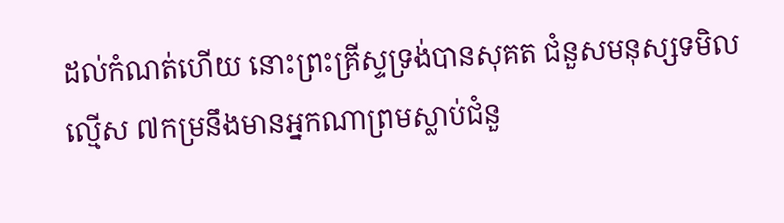ដល់កំណត់ហើយ នោះព្រះគ្រីស្ទទ្រង់បានសុគត ជំនួសមនុស្សទមិលល្មើស ៧កម្រនឹងមានអ្នកណាព្រមស្លាប់ជំនួ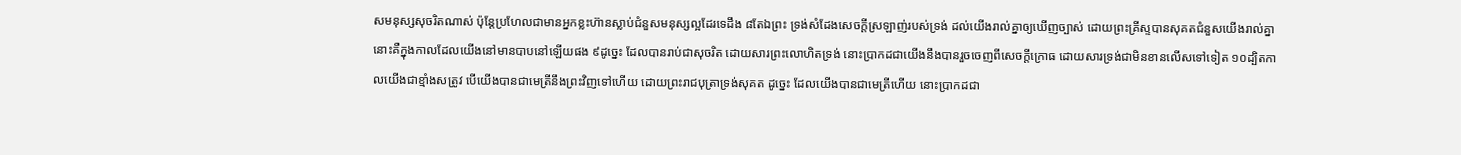សមនុស្សសុចរិតណាស់ ប៉ុន្តែប្រហែលជាមានអ្នកខ្លះហ៊ានស្លាប់ជំនួសមនុស្សល្អដែរទេដឹង ៨តែឯព្រះ ទ្រង់សំដែងសេចក្ដីស្រឡាញ់របស់ទ្រង់ ដល់យើងរាល់គ្នាឲ្យឃើញច្បាស់ ដោយព្រះគ្រីស្ទបានសុគតជំនួសយើងរាល់គ្នា នោះគឺក្នុងកាលដែលយើងនៅមានបាបនៅឡើយផង ៩ដូច្នេះ ដែលបានរាប់ជាសុចរិត ដោយសារព្រះលោហិតទ្រង់ នោះប្រាកដជាយើងនឹងបានរួចចេញពីសេចក្ដីក្រោធ ដោយសារទ្រង់ជាមិនខានលើសទៅទៀត ១០ដ្បិតកាលយើងជាខ្មាំងសត្រូវ បើយើងបានជាមេត្រីនឹងព្រះវិញទៅហើយ ដោយព្រះរាជបុត្រាទ្រង់សុគត ដូច្នេះ ដែលយើងបានជាមេត្រីហើយ នោះប្រាកដជា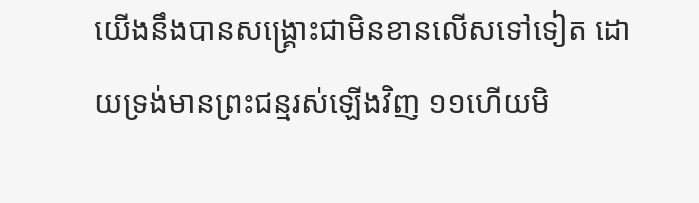យើងនឹងបានសង្គ្រោះជាមិនខានលើសទៅទៀត ដោយទ្រង់មានព្រះជន្មរស់ឡើងវិញ ១១ហើយមិ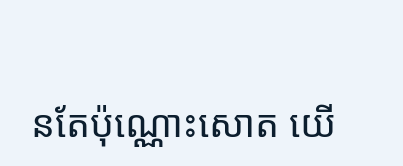នតែប៉ុណ្ណោះសោត យើ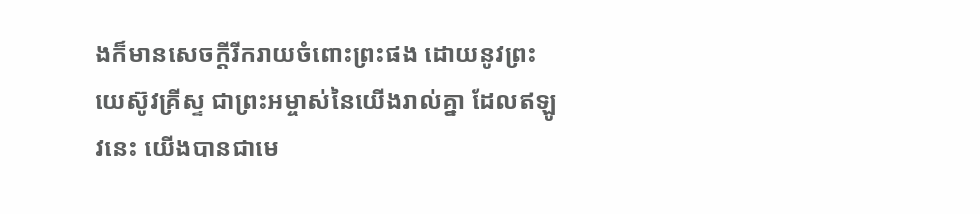ងក៏មានសេចក្ដីរីករាយចំពោះព្រះផង ដោយនូវព្រះយេស៊ូវគ្រីស្ទ ជាព្រះអម្ចាស់នៃយើងរាល់គ្នា ដែលឥឡូវនេះ យើងបានជាមេ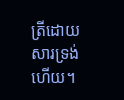ត្រីដោយសារទ្រង់ហើយ។